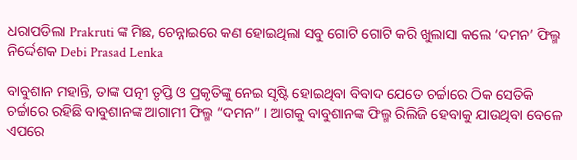ଧରାପଡିଲା Prakruti ଙ୍କ ମିଛ, ଚେନ୍ନାଇରେ କଣ ହୋଇଥିଲା ସବୁ ଗୋଟି ଗୋଟି କରି ଖୁଲାସା କଲେ ‘ଦମନ’ ଫିଲ୍ମ ନିର୍ଦ୍ଦେଶକ Debi Prasad Lenka

ବାବୁଶାନ ମହାନ୍ତି, ତାଙ୍କ ପତ୍ନୀ ତୃପ୍ତି ଓ ପ୍ରକୃତିଙ୍କୁ ନେଇ ସୃଷ୍ଟି ହୋଇଥିବା ବିବାଦ ଯେତେ ଚର୍ଚ୍ଚାରେ ଠିକ ସେତିକି ଚର୍ଚ୍ଚାରେ ରହିଛି ବାବୁଶାନଙ୍କ ଆଗାମୀ ଫିଲ୍ମ “ଦମନ” । ଆଗକୁ ବାବୁଶାନଙ୍କ ଫିଲ୍ମ ରିଲିଜି ହେବାକୁ ଯାଉଥିବା ବେଳେ ଏପରେ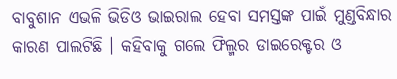ବାବୁଶାନ ଏଭଳି ଭିଡିଓ ଭାଇରାଲ ହେବା ସମସ୍ତଙ୍କ ପାଇଁ ମୁଣ୍ଡବିନ୍ଧାର କାରଣ ପାଲଟିଛି । କହିବାକୁ ଗଲେ ଫିଲ୍ମର ଡାଇରେକ୍ଟର ଓ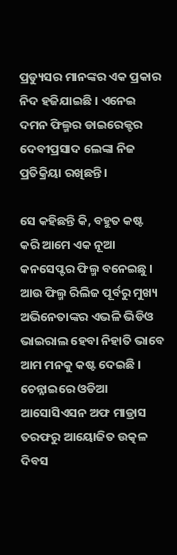ପ୍ରଡ୍ୟୁସର ମାନଙ୍କର ଏକ ପ୍ରକାର ନିଦ ହଜିଯାଇଛି । ଏନେଇ ଦମନ ଫିଲ୍ମର ଡାଇରେକ୍ଟର ଦେବୀପ୍ରସାଦ ଲେଙ୍କା ନିଜ ପ୍ରତିକ୍ରିୟା ରଖିଛନ୍ତି ।

ସେ କହିଛନ୍ତି କି, ବହୁତ କଷ୍ଟ କରି ଆମେ ଏକ ନୂଆ କନସେପ୍ଟର ଫିଲ୍ମ ବନେଇଛୁ । ଆଉ ଫିଲ୍ମ ରିଲିଜ ପୂର୍ବରୁ ମୁଖ୍ୟ ଅଭିନେତାଙ୍କର ଏଭଳି ଭିଡିଓ ଭାଇରାଲ ହେବା ନିହାତି ଭାବେ ଆମ ମନକୁ କଷ୍ଟ ଦେଇଛି । ଚେନ୍ନାଇରେ ଓଡିଆ ଆସୋସିଏସନ ଅଫ ମାଡ୍ରାସ ତରଫରୁ ଆୟୋଜିତ ଉତ୍କଳ ଦିବସ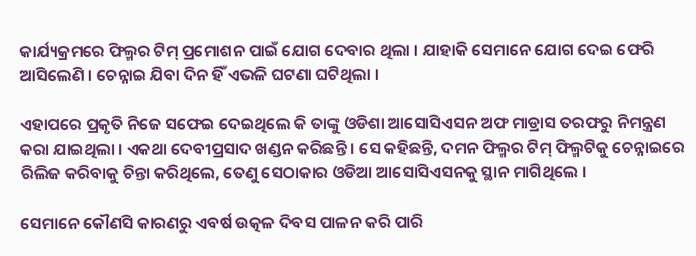କାର୍ଯ୍ୟକ୍ରମରେ ଫିଲ୍ମର ଟିମ୍ ପ୍ରମୋଶନ ପାଇଁ ଯୋଗ ଦେବାର ଥିଲା । ଯାହାକି ସେମାନେ ଯୋଗ ଦେଇ ଫେରି ଆସିଲେଣି । ଚେନ୍ନାଇ ଯିବା ଦିନ ହିଁ ଏଭଳି ଘଟଣା ଘଟିଥିଲା ।

ଏହାପରେ ପ୍ରକୃତି ନିଜେ ସଫେଇ ଦେଇଥିଲେ କି ତାଙ୍କୁ ଓଡିଶା ଆସୋସିଏସନ ଅଫ ମାଡ୍ରାସ ତରଫରୁ ନିମନ୍ତ୍ରଣ କରା ଯାଇଥିଲା । ଏକଥା ଦେବୀପ୍ରସାଦ ଖଣ୍ଡନ କରିଛନ୍ତି । ସେ କହିଛନ୍ତି, ଦମନ ଫିଲ୍ମର ଟିମ୍ ଫିଲ୍ମଟିକୁ ଚେନ୍ନାଇରେ ରିଲିଜ କରିବାକୁ ଚିନ୍ତା କରିଥିଲେ, ତେଣୁ ସେଠାକାର ଓଡିଆ ଆସୋସିଏସନକୁ ସ୍ଥାନ ମାଗିଥିଲେ ।

ସେମାନେ କୌଣସି କାରଣରୁ ଏବର୍ଷ ଉତ୍କଳ ଦିବସ ପାଳନ କରି ପାରି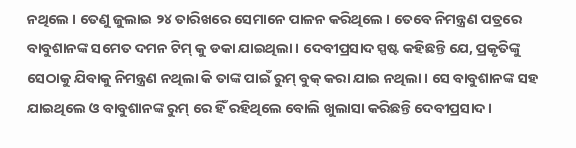ନଥିଲେ । ତେଣୁ ଜୁଲାଇ ୨୪ ତାରିଖରେ ସେମାନେ ପାଳନ କରିଥିଲେ । ତେବେ ନିମନ୍ତ୍ରଣ ପତ୍ରରେ ବାବୁଶାନଙ୍କ ସମେତ ଦମନ ଟିମ୍ କୁ ଡକା ଯାଇଥିଲା । ଦେବୀପ୍ରସାଦ ସ୍ପଷ୍ଟ କହିଛନ୍ତି ଯେ, ପ୍ରକୃତିଙ୍କୁ ସେଠାକୁ ଯିବାକୁ ନିମନ୍ତ୍ରଣ ନଥିଲା କି ତାଙ୍କ ପାଇଁ ରୁମ୍ ବୁକ୍ କରା ଯାଇ ନଥିଲା । ସେ ବାବୁଶାନଙ୍କ ସହ ଯାଇଥିଲେ ଓ ବାବୁଶାନଙ୍କ ରୁମ୍ ରେ ହିଁ ରହିଥିଲେ ବୋଲି ଖୁଲାସା କରିଛନ୍ତି ଦେବୀପ୍ରସାଦ ।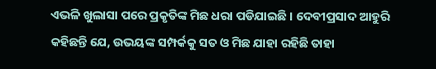ଏଭଳି ଖୁଲାସା ପରେ ପ୍ରକୃତିଙ୍କ ମିଛ ଧରା ପଡିଯାଇଛି । ଦେବୀପ୍ରସାଦ ଆହୁରି କହିଛନ୍ତି ଯେ, ଉଭୟଙ୍କ ସମ୍ପର୍କକୁ ସତ ଓ ମିଛ ଯାହା ରହିଛି ତାହା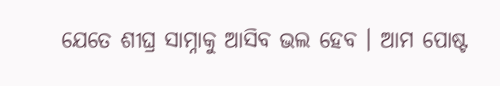ଯେତେ ଶୀଘ୍ର ସାମ୍ନାକୁ ଆସିବ ଭଲ ହେବ । ଆମ ପୋଷ୍ଟ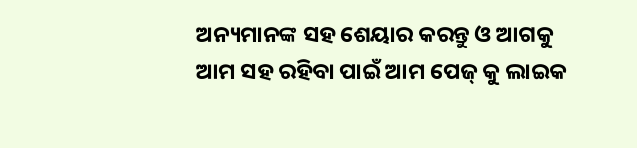ଅନ୍ୟମାନଙ୍କ ସହ ଶେୟାର କରନ୍ତୁ ଓ ଆଗକୁ ଆମ ସହ ରହିବା ପାଇଁ ଆମ ପେଜ୍ କୁ ଲାଇକ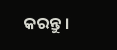କରନ୍ତୁ ।